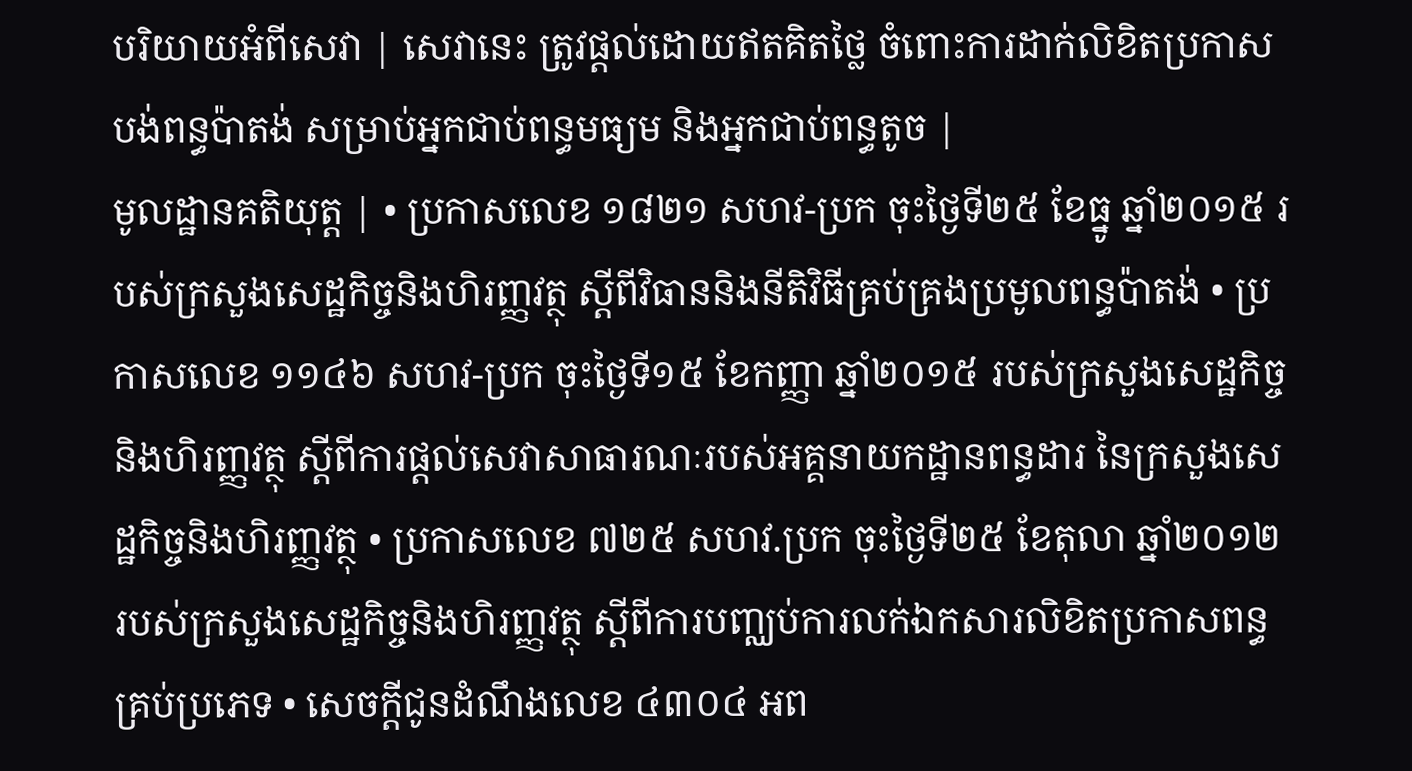បរិយាយអំពីសេវា | សេវានេះ ត្រូវផ្តល់ដោយឥតគិតថ្លៃ ចំពោះការដាក់លិខិតប្រកាស បង់ពន្ធប៉ាតង់ សម្រាប់អ្នកជាប់ពន្ធមធ្យម និងអ្នកជាប់ពន្ធតូច |
មូលដ្ឋានគតិយុត្ត | • ប្រកាសលេខ ១៨២១ សហវ-ប្រក ចុះថ្ងៃទី២៥ ខែធ្នូ ឆ្នាំ២០១៥ របស់ក្រសួងសេដ្ឋកិច្ចនិងហិរញ្ញវត្ថុ ស្តីពីវិធាននិងនីតិវិធីគ្រប់គ្រងប្រមូលពន្ធប៉ាតង់ • ប្រកាសលេខ ១១៤៦ សហវ-ប្រក ចុះថ្ងៃទី១៥ ខែកញ្ញា ឆ្នាំ២០១៥ របស់ក្រសួងសេដ្ឋកិច្ចនិងហិរញ្ញវត្ថុ ស្តីពីការផ្តល់សេវាសាធារណៈរបស់អគ្គនាយកដ្ឋានពន្ធដារ នៃក្រសួងសេដ្ឋកិច្ចនិងហិរញ្ញវត្ថុ • ប្រកាសលេខ ៧២៥ សហវ.ប្រក ចុះថ្ងៃទី២៥ ខែតុលា ឆ្នាំ២០១២ របស់ក្រសួងសេដ្ឋកិច្ចនិងហិរញ្ញវត្ថុ ស្ដីពីការបញ្ឈប់ការលក់ឯកសារលិខិតប្រកាសពន្ធគ្រប់ប្រភេទ • សេចក្ដីជូនដំណឹងលេខ ៤៣០៤ អព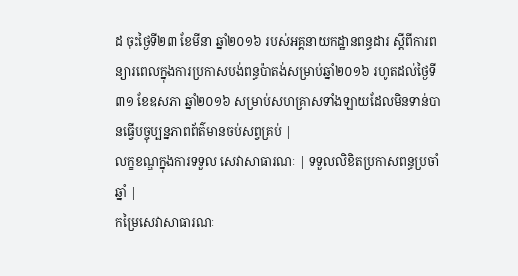ដ ចុះថ្ងៃទី២៣ ខែមីនា ឆ្នាំ២០១៦ របស់អគ្គនាយកដ្ឋានពន្ធដារ ស្ដីពីការពន្យារពេលក្នុងការប្រកាសបង់ពន្ធប៉ាតង់សម្រាប់ឆ្នាំ២០១៦ រហូតដល់ថ្ងៃទី៣១ ខែឧសភា ឆ្នាំ២០១៦ សម្រាប់សហគ្រាសទាំងឡាយដែលមិនទាន់បានធ្វើបច្ចុប្បន្នភាពព័ត៌មានចប់សព្វគ្រប់ |
លក្ខខណ្ឌក្នុងការទទួល សេវាសាធារណៈ | ទទួលលិខិតប្រកាសពន្ធប្រចាំឆ្នាំ |
កម្រៃសេវាសាធារណៈ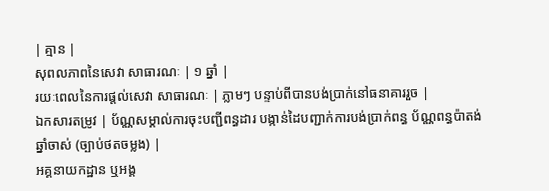| គ្មាន |
សុពលភាពនៃសេវា សាធារណៈ | ១ ឆ្នាំ |
រយៈពេលនៃការផ្តល់សេវា សាធារណៈ | ភ្លាមៗ បន្ទាប់ពីបានបង់ប្រាក់នៅធនាគាររួច |
ឯកសារតម្រូវ | ប័ណ្ណសម្គាល់ការចុះបញ្ជីពន្ធដារ បង្កាន់ដៃបញ្ជាក់ការបង់ប្រាក់ពន្ធ ប័ណ្ណពន្ធប៉ាតង់ឆ្នាំចាស់ (ច្បាប់ថតចម្លង) |
អគ្គនាយកដ្ឋាន ឬអង្គ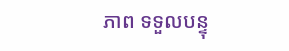ភាព ទទួលបន្ទុ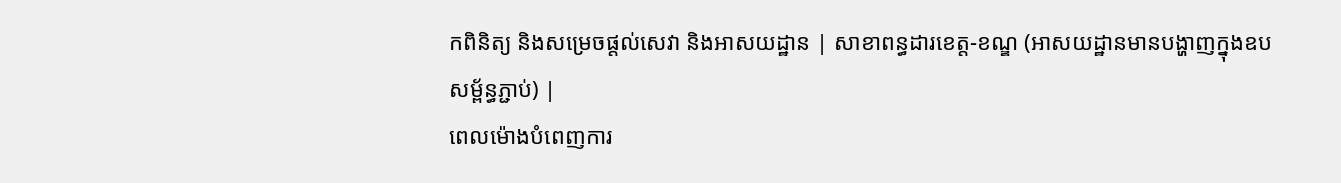កពិនិត្យ និងសម្រេចផ្តល់សេវា និងអាសយដ្ឋាន | សាខាពន្ធដារខេត្ត-ខណ្ឌ (អាសយដ្ឋានមានបង្ហាញក្នុងឧបសម្ព័ន្ធភ្ជាប់) |
ពេលម៉ោងបំពេញការ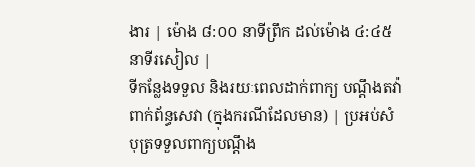ងារ | ម៉ោង ៨:០០ នាទីព្រឹក ដល់ម៉ោង ៤:៤៥ នាទីរសៀល |
ទីកន្លែងទទួល និងរយៈពេលដាក់ពាក្យ បណ្តឹងតវ៉ាពាក់ព័ន្ធសេវា (ក្នុងករណីដែលមាន) | ប្រអប់សំបុត្រទទួលពាក្យបណ្ដឹង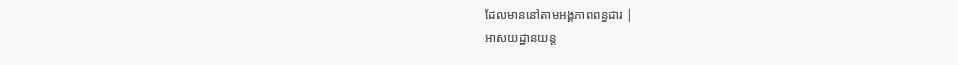ដែលមាននៅតាមអង្គភាពពន្ធដារ |
អាសយដ្ឋានយន្ត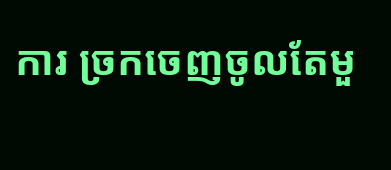ការ ច្រកចេញចូលតែមួ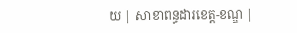យ | សាខាពន្ធដារខេត្ត-ខណ្ឌ |